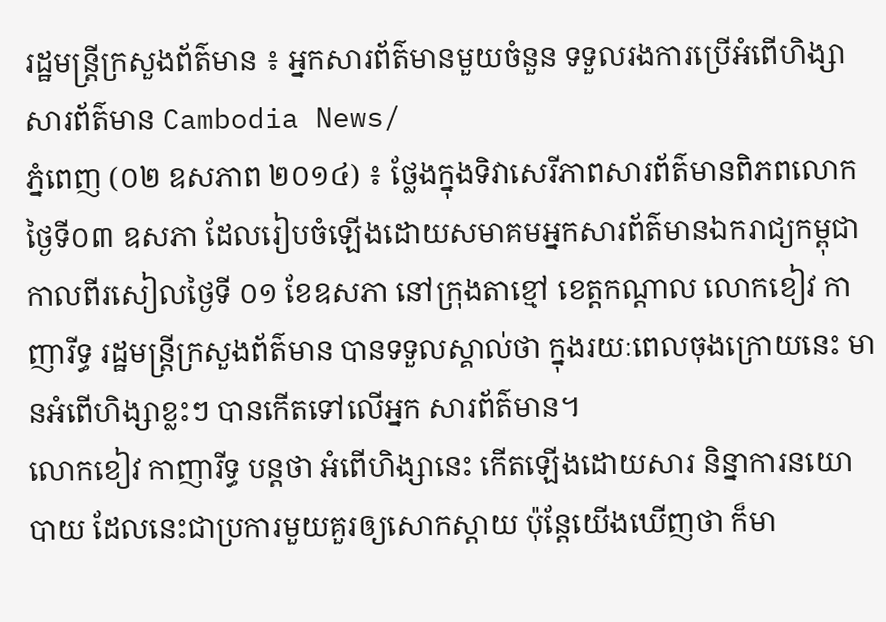រដ្ឋមន្ដ្រីក្រសួងព័ត៌មាន ៖ អ្នកសារព័ត៌មានមួយចំនួន ទទួលរងការប្រើអំពើហិង្សា
សារព័ត៌មាន Cambodia News/
ភ្នំពេញ (០២ ឧសភាព ២០១៤) ៖ ថ្លែងក្នុងទិវាសេរីភាពសារព័ត៌មានពិភពលោក ថ្ងៃទី០៣ ឧសភា ដែលរៀបចំឡើងដោយសមាគមអ្នកសារព័ត៌មានឯករាជ្យកម្ពុជា កាលពីរសៀលថ្ងៃទី ០១ ខែឧសភា នៅក្រុងតាខ្មៅ ខេត្តកណ្ដាល លោកខៀវ កាញារីទ្ធ រដ្ឋមន្ដ្រីក្រសួងព័ត៌មាន បានទទួលស្គាល់ថា ក្នុងរយៈពេលចុងក្រោយនេះ មានអំពើហិង្សាខ្លះៗ បានកើតទៅលើអ្នក សារព័ត៌មាន។
លោកខៀវ កាញារីទ្ធ បន្តថា អំពើហិង្សានេះ កើតឡើងដោយសារ និន្នាការនយោបាយ ដែលនេះជាប្រការមួយគួរឲ្យសោកស្ដាយ ប៉ុន្តែយើងឃើញថា ក៏មា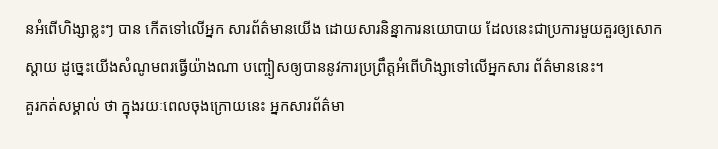នអំពើហិង្សាខ្លះៗ បាន កើតទៅលើអ្នក សារព័ត៌មានយើង ដោយសារនិន្នាការនយោបាយ ដែលនេះជាប្រការមួយគួរឲ្យសោក ស្ដាយ ដូច្នេះយើងសំណូមពរធ្វើយ៉ាងណា បញ្ចៀសឲ្យបាននូវការប្រព្រឹត្តអំពើហិង្សាទៅលើអ្នកសារ ព័ត៌មាននេះ។
គួរកត់សម្គាល់ ថា ក្នុងរយៈពេលចុងក្រោយនេះ អ្នកសារព័ត៌មា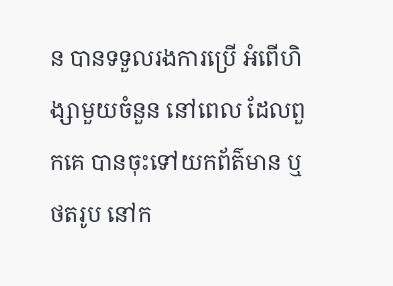ន បានទទួលរងការប្រើ អំពើហិង្សាមួយចំនួន នៅពេល ដែលពួកគេ បានចុះទៅយកព័ត៌មាន ឬថតរូប នៅក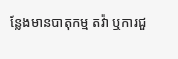ន្លែងមានបាតុកម្ម តវ៉ា ឬការជួ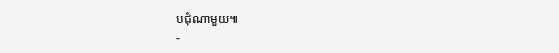បជុំណាមួយ៕
-